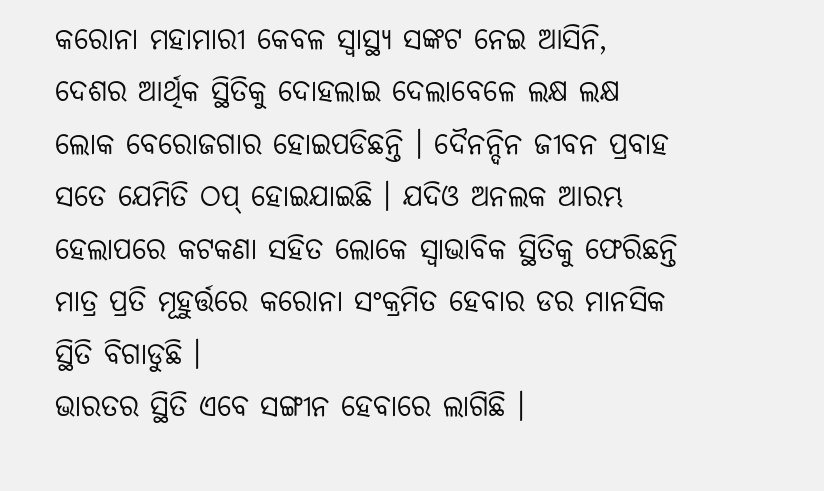କରୋନା ମହାମାରୀ କେବଳ ସ୍ୱାସ୍ଥ୍ୟ ସଙ୍କଟ ନେଇ ଆସିନି, ଦେଶର ଆର୍ଥିକ ସ୍ଥିତିକୁ ଦୋହଲାଇ ଦେଲାବେଳେ ଲକ୍ଷ ଲକ୍ଷ ଲୋକ ବେରୋଜଗାର ହୋଇପଡିଛନ୍ତି । ଦୈନନ୍ଦିନ ଜୀବନ ପ୍ରବାହ ସତେ ଯେମିତି ଠପ୍ ହୋଇଯାଇଛି । ଯଦିଓ ଅନଲକ ଆରମ୍ଭ ହେଲାପରେ କଟକଣା ସହିତ ଲୋକେ ସ୍ଵାଭାବିକ ସ୍ଥିତିକୁ ଫେରିଛନ୍ତି ମାତ୍ର ପ୍ରତି ମୂହୁର୍ତ୍ତରେ କରୋନା ସଂକ୍ରମିତ ହେବାର ଡର ମାନସିକ ସ୍ଥିତି ବିଗାଡୁଛି ।
ଭାରତର ସ୍ଥିତି ଏବେ ସଙ୍ଗୀନ ହେବାରେ ଲାଗିଛି ।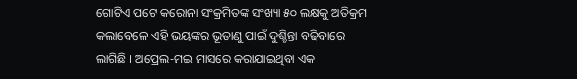ଗୋଟିଏ ପଟେ କରୋନା ସଂକ୍ରମିତଙ୍କ ସଂଖ୍ୟା ୫୦ ଲକ୍ଷକୁ ଅତିକ୍ରମ କଲାବେଳେ ଏହି ଭୟଙ୍କର ଭୂତାଣୁ ପାଇଁ ଦୁଶ୍ଚିନ୍ତା ବଢିବାରେ ଲାଗିଛି । ଅପ୍ରେଲ-ମଇ ମାସରେ କରାଯାଇଥିବା ଏକ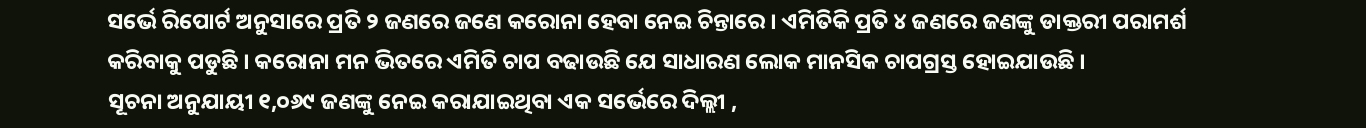ସର୍ଭେ ରିପୋର୍ଟ ଅନୁସାରେ ପ୍ରତି ୨ ଜଣରେ ଜଣେ କରୋନା ହେବା ନେଇ ଚିନ୍ତାରେ । ଏମିତିକି ପ୍ରତି ୪ ଜଣରେ ଜଣଙ୍କୁ ଡାକ୍ତରୀ ପରାମର୍ଶ କରିବାକୁ ପଡୁଛି । କରୋନା ମନ ଭିତରେ ଏମିତି ଚାପ ବଢାଉଛି ଯେ ସାଧାରଣ ଲୋକ ମାନସିକ ଚାପଗ୍ରସ୍ତ ହୋଇଯାଉଛି ।
ସୂଚନା ଅନୁଯାୟୀ ୧,୦୬୯ ଜଣଙ୍କୁ ନେଇ କରାଯାଇଥିବା ଏକ ସର୍ଭେରେ ଦିଲ୍ଲୀ ,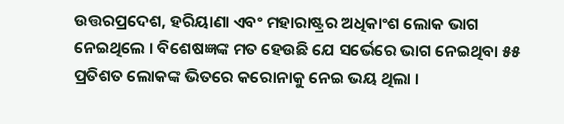ଉତ୍ତରପ୍ରଦେଶ, ହରିୟାଣା ଏବଂ ମହାରାଷ୍ଟ୍ରର ଅଧିକାଂଶ ଲୋକ ଭାଗ ନେଇଥିଲେ । ବିଶେଷଜ୍ଞଙ୍କ ମତ ହେଉଛି ଯେ ସର୍ଭେରେ ଭାଗ ନେଇଥିବା ୫୫ ପ୍ରତିଶତ ଲୋକଙ୍କ ଭିତରେ କରୋନାକୁ ନେଇ ଭୟ ଥିଲା ।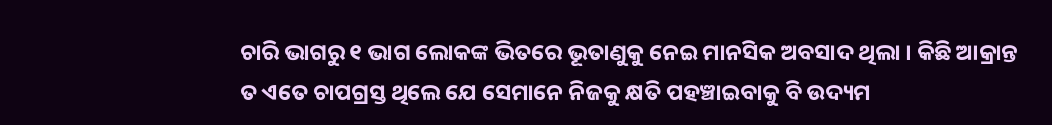ଚାରି ଭାଗରୁ ୧ ଭାଗ ଲୋକଙ୍କ ଭିତରେ ଭୂତାଣୁକୁ ନେଇ ମାନସିକ ଅବସାଦ ଥିଲା । କିଛି ଆକ୍ରାନ୍ତ ତ ଏତେ ଚାପଗ୍ରସ୍ତ ଥିଲେ ଯେ ସେମାନେ ନିଜକୁ କ୍ଷତି ପହଞ୍ଚାଇବାକୁ ବି ଉଦ୍ୟମ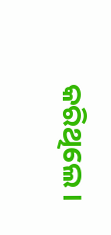କରିଥିଲେ ।